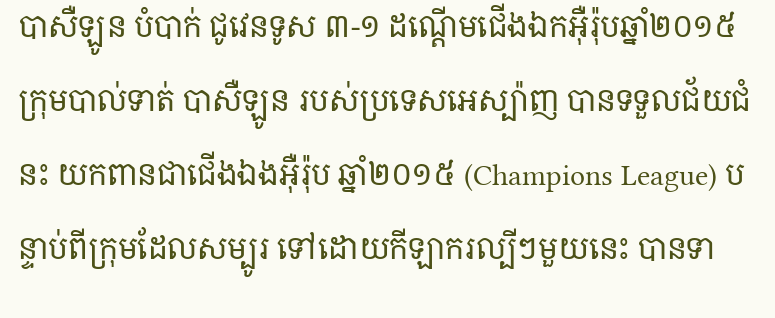បាសឺឡូន បំបាក់ ជូវេនទូស ៣-១ ដណ្ដើមជើងឯកអ៊ឺរ៉ុបឆ្នាំ២០១៥
ក្រុមបាល់ទាត់ បាសឺឡូន របស់ប្រទេសអេស្ប៉ាញ បានទទួលជ័យជំនះ យកពានជាជើងឯងអ៊ឺរ៉ុប ឆ្នាំ២០១៥ (Champions League) បន្ទាប់ពីក្រុមដែលសម្បូរ ទៅដោយកីឡាករល្បីៗមួយនេះ បានទា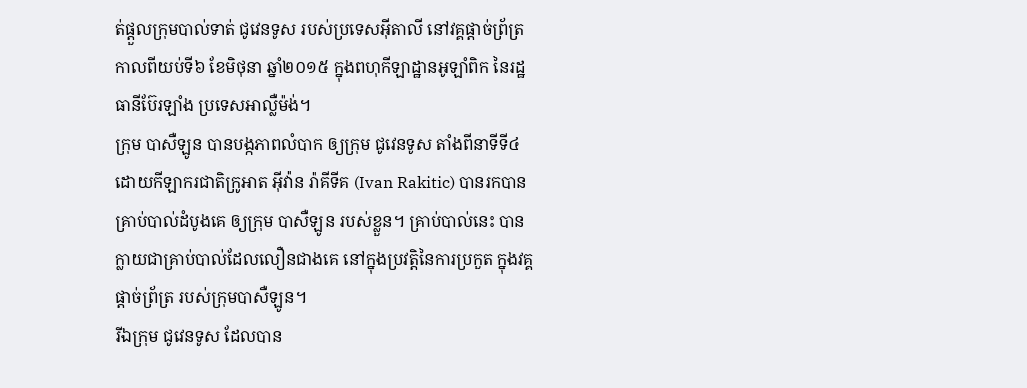ត់ផ្ដួលក្រុមបាល់ទាត់ ជូវេនទូស របស់ប្រទេសអ៊ីតាលី នៅវគ្គផ្ដាច់ព្រ័ត្រ កាលពីយប់ទី៦ ខែមិថុនា ឆ្នាំ២០១៥ ក្នុងពហុកីឡាដ្ឋានអូឡាំពិក នៃរដ្ឋធានីប៊ែរឡាំង ប្រទេសអាល្លឺម៉ង់។
ក្រុម បាសឺឡូន បានបង្កភាពលំបាក ឲ្យក្រុម ជូវេនទូស តាំងពីនាទីទី៤ ដោយកីឡាករជាតិក្រូអាត អ៊ីវ៉ាន រ៉ាគីទីគ (Ivan Rakitic) បានរកបានគ្រាប់បាល់ដំបូងគេ ឲ្យក្រុម បាសឺឡូន របស់ខ្លួន។ គ្រាប់បាល់នេះ បានក្លាយជាគ្រាប់បាល់ដែលលឿនជាងគេ នៅក្នុងប្រវត្តិនៃការប្រកួត ក្នុងវគ្គផ្ដាច់ព្រ័ត្រ របស់ក្រុមបាសឺឡូន។
រីឯក្រុម ជូវេនទូស ដែលបាន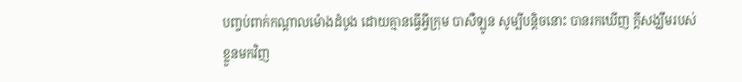បញ្ចប់ពាក់កណ្ដាលម៉ោងដំបូង ដោយគ្មានធ្វើអ្វីក្រុម បាសឺឡូន សូម្បីបន្តិចនោះ បានរកឃើញ ក្ដីសង្ឃឹមរបស់ខ្លួនមកវិញ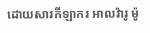ដោយសារកីឡាករ អាលវ៉ារូ ម៉ូ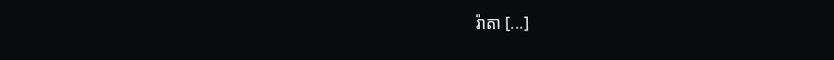រ៉ាតា [...]